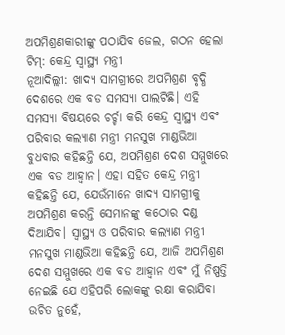ଅପମିଶ୍ରଣକାରୀଙ୍କୁ ପଠାଯିବ ଜେଲ, ଗଠନ ହେଲା ଟିମ୍: କେନ୍ଦ୍ର ସ୍ୱାସ୍ଥ୍ୟ ମନ୍ତ୍ରୀ
ନୂଆଦିଲ୍ଲୀ: ଖାଦ୍ୟ ସାମଗ୍ରୀରେ ଅପମିଶ୍ରଣ ବୃଦ୍ଧି ଦେଶରେ ଏକ ବଡ ସମସ୍ୟା ପାଲଟିଛି। ଏହି ସମସ୍ୟା ବିଷୟରେ ଚର୍ଚ୍ଚା କରି କେନ୍ଦ୍ର ସ୍ୱାସ୍ଥ୍ୟ ଏବଂ ପରିବାର କଲ୍ୟାଣ ମନ୍ତ୍ରୀ ମନସୁଖ ମାଣ୍ଡଭିଆ ବୁଧବାର କହିଛନ୍ତି ଯେ, ଅପମିଶ୍ରଣ ଦେଶ ସମ୍ମୁଖରେ ଏକ ବଡ ଆହ୍ଵାନ। ଏହା ସହିତ କେନ୍ଦ୍ର ମନ୍ତ୍ରୀ କହିଛନ୍ତି ଯେ, ଯେଉଁମାନେ ଖାଦ୍ୟ ସାମଗ୍ରୀକୁ ଅପମିଶ୍ରଣ କରନ୍ତି ସେମାନଙ୍କୁ କଠୋର ଦଣ୍ଡ ଦିଆଯିବ। ସ୍ୱାସ୍ଥ୍ୟ ଓ ପରିବାର କଲ୍ୟାଣ ମନ୍ତ୍ରୀ ମନସୁଖ ମାଣ୍ଡଭିଆ କହିଛନ୍ତି ଯେ, ଆଜି ଅପମିଶ୍ରଣ ଦେଶ ସମ୍ମୁଖରେ ଏକ ବଡ ଆହ୍ଵାନ ଏବଂ ମୁଁ ନିଷ୍ପତ୍ତି ନେଇଛି ଯେ ଏହିପରି ଲୋକଙ୍କୁ ରକ୍ଷା କରାଯିବା ଉଚିତ ନୁହେଁ,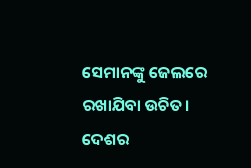ସେମାନଙ୍କୁ ଜେଲରେ ରଖାଯିବା ଉଚିତ। ଦେଶର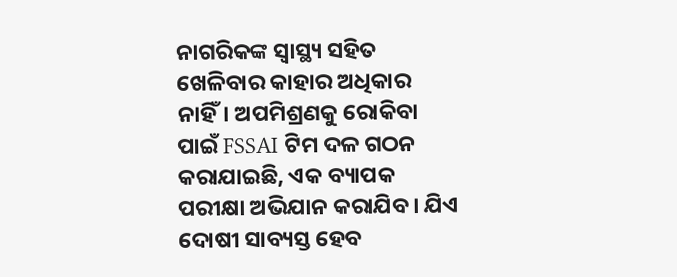ନାଗରିକଙ୍କ ସ୍ୱାସ୍ଥ୍ୟ ସହିତ ଖେଳିବାର କାହାର ଅଧିକାର ନାହିଁ। ଅପମିଶ୍ରଣକୁ ରୋକିବା ପାଇଁ FSSAI ଟିମ ଦଳ ଗଠନ କରାଯାଇଛି, ଏକ ବ୍ୟାପକ ପରୀକ୍ଷା ଅଭିଯାନ କରାଯିବ। ଯିଏ ଦୋଷୀ ସାବ୍ୟସ୍ତ ହେବ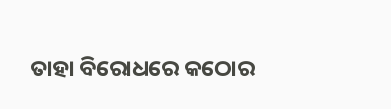ତାହା ବିରୋଧରେ କଠୋର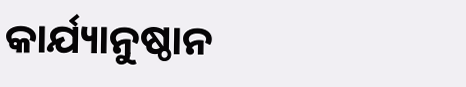କାର୍ଯ୍ୟାନୁଷ୍ଠାନ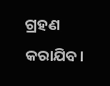ଗ୍ରହଣ କରାଯିବ।